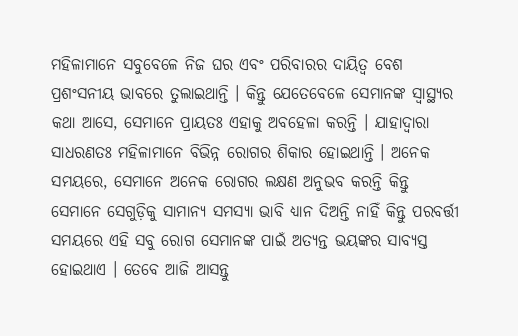ମହିଳାମାନେ ସବୁବେଳେ ନିଜ ଘର ଏବଂ ପରିବାରର ଦାୟିତ୍ୱ ବେଶ ପ୍ରଶଂସନୀୟ ଭାବରେ ତୁଲାଇଥାନ୍ତି । କିନ୍ତୁ ଯେତେବେଳେ ସେମାନଙ୍କ ସ୍ୱାସ୍ଥ୍ୟର କଥା ଆସେ, ସେମାନେ ପ୍ରାୟତଃ ଏହାକୁ ଅବହେଳା କରନ୍ତି । ଯାହାଦ୍ୱାରା ସାଧରଣତଃ ମହିଳାମାନେ ବିଭିନ୍ନ ରୋଗର ଶିକାର ହୋଇଥାନ୍ତି । ଅନେକ ସମୟରେ, ସେମାନେ ଅନେକ ରୋଗର ଲକ୍ଷଣ ଅନୁଭବ କରନ୍ତି କିନ୍ତୁ ସେମାନେ ସେଗୁଡ଼ିକୁ ସାମାନ୍ୟ ସମସ୍ୟା ଭାବି ଧ୍ୟାନ ଦିଅନ୍ତି ନାହିଁ କିନ୍ତୁ ପରବର୍ତ୍ତୀ ସମୟରେ ଏହି ସବୁ ରୋଗ ସେମାନଙ୍କ ପାଇଁ ଅତ୍ୟନ୍ତ ଭୟଙ୍କର ସାବ୍ୟସ୍ତ ହୋଇଥାଏ । ତେବେ ଆଜି ଆସନ୍ତୁ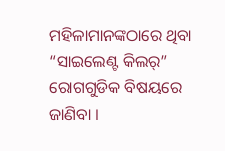ମହିଳାମାନଙ୍କଠାରେ ଥିବା “ସାଇଲେଣ୍ଟ କିଲର୍” ରୋଗଗୁଡିକ ବିଷୟରେ ଜାଣିବା ।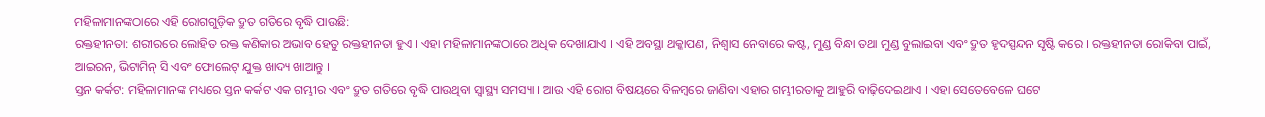ମହିଳାମାନଙ୍କଠାରେ ଏହି ରୋଗଗୁଡ଼ିକ ଦ୍ରୁତ ଗତିରେ ବୃଦ୍ଧି ପାଉଛି:
ରକ୍ତହୀନତା: ଶରୀରରେ ଲୋହିତ ରକ୍ତ କଣିକାର ଅଭାବ ହେତୁ ରକ୍ତହୀନତା ହୁଏ । ଏହା ମହିଳାମାନଙ୍କଠାରେ ଅଧିକ ଦେଖାଯାଏ । ଏହି ଅବସ୍ଥା ଥକ୍କାପଣ, ନିଶ୍ୱାସ ନେବାରେ କଷ୍ଟ, ମୁଣ୍ଡ ବିନ୍ଧା ତଥା ମୁଣ୍ଡ ବୁଲାଇବା ଏବଂ ଦ୍ରୁତ ହୃଦସ୍ପନ୍ଦନ ସୃଷ୍ଟି କରେ । ରକ୍ତହୀନତା ରୋକିବା ପାଇଁ, ଆଇରନ, ଭିଟାମିନ୍ ସି ଏବଂ ଫୋଲେଟ୍ ଯୁକ୍ତ ଖାଦ୍ୟ ଖାଆନ୍ତୁ ।
ସ୍ତନ କର୍କଟ: ମହିଳାମାନଙ୍କ ମଧ୍ୟରେ ସ୍ତନ କର୍କଟ ଏକ ଗମ୍ଭୀର ଏବଂ ଦ୍ରୁତ ଗତିରେ ବୃଦ୍ଧି ପାଉଥିବା ସ୍ୱାସ୍ଥ୍ୟ ସମସ୍ୟା । ଆଉ ଏହି ରୋଗ ବିଷୟରେ ବିଳମ୍ୱରେ ଜାଣିବା ଏହାର ଗମ୍ଭୀରତାକୁ ଆହୁରି ବାଢ଼ିଦେଇଥାଏ । ଏହା ସେତେବେଳେ ଘଟେ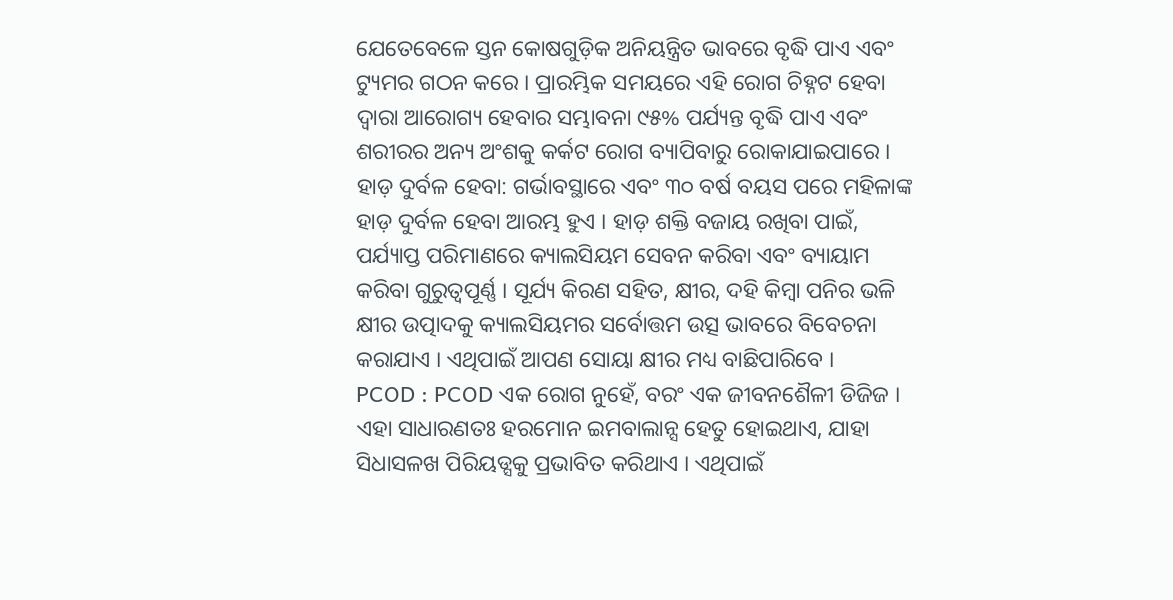ଯେତେବେଳେ ସ୍ତନ କୋଷଗୁଡ଼ିକ ଅନିୟନ୍ତ୍ରିତ ଭାବରେ ବୃଦ୍ଧି ପାଏ ଏବଂ ଟ୍ୟୁମର ଗଠନ କରେ । ପ୍ରାରମ୍ଭିକ ସମୟରେ ଏହି ରୋଗ ଚିହ୍ନଟ ହେବା ଦ୍ୱାରା ଆରୋଗ୍ୟ ହେବାର ସମ୍ଭାବନା ୯୫% ପର୍ଯ୍ୟନ୍ତ ବୃଦ୍ଧି ପାଏ ଏବଂ ଶରୀରର ଅନ୍ୟ ଅଂଶକୁ କର୍କଟ ରୋଗ ବ୍ୟାପିବାରୁ ରୋକାଯାଇପାରେ ।
ହାଡ଼ ଦୁର୍ବଳ ହେବା: ଗର୍ଭାବସ୍ଥାରେ ଏବଂ ୩୦ ବର୍ଷ ବୟସ ପରେ ମହିଳାଙ୍କ ହାଡ଼ ଦୁର୍ବଳ ହେବା ଆରମ୍ଭ ହୁଏ । ହାଡ଼ ଶକ୍ତି ବଜାୟ ରଖିବା ପାଇଁ, ପର୍ଯ୍ୟାପ୍ତ ପରିମାଣରେ କ୍ୟାଲସିୟମ ସେବନ କରିବା ଏବଂ ବ୍ୟାୟାମ କରିବା ଗୁରୁତ୍ୱପୂର୍ଣ୍ଣ । ସୂର୍ଯ୍ୟ କିରଣ ସହିତ, କ୍ଷୀର, ଦହି କିମ୍ବା ପନିର ଭଳି କ୍ଷୀର ଉତ୍ପାଦକୁ କ୍ୟାଲସିୟମର ସର୍ବୋତ୍ତମ ଉତ୍ସ ଭାବରେ ବିବେଚନା କରାଯାଏ । ଏଥିପାଇଁ ଆପଣ ସୋୟା କ୍ଷୀର ମଧ୍ୟ ବାଛିପାରିବେ ।
PCOD : PCOD ଏକ ରୋଗ ନୁହେଁ, ବରଂ ଏକ ଜୀବନଶୈଳୀ ଡିଜିଜ । ଏହା ସାଧାରଣତଃ ହରମୋନ ଇମବାଲାନ୍ସ ହେତୁ ହୋଇଥାଏ, ଯାହା ସିଧାସଳଖ ପିରିୟଡ୍ସକୁ ପ୍ରଭାବିତ କରିଥାଏ । ଏଥିପାଇଁ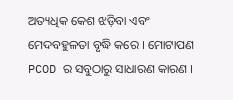ଅତ୍ୟଧିକ କେଶ ଝଡ଼ିବା ଏବଂ ମେଦବହୁଳତା ବୃଦ୍ଧି କରେ । ମୋଟାପଣ PCOD ର ସବୁଠାରୁ ସାଧାରଣ କାରଣ ।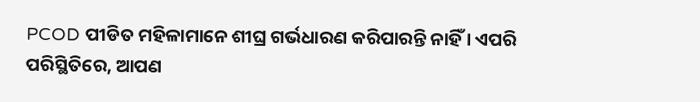PCOD ପୀଡିତ ମହିଳାମାନେ ଶୀଘ୍ର ଗର୍ଭଧାରଣ କରିପାରନ୍ତି ନାହିଁ । ଏପରି ପରିସ୍ଥିତିରେ, ଆପଣ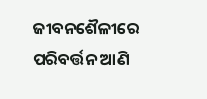ଜୀବନଶୈଳୀରେ ପରିବର୍ତ୍ତନ ଆଣି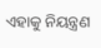ଏହାକୁ ନିୟନ୍ତ୍ରଣ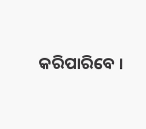କରିପାରିବେ ।